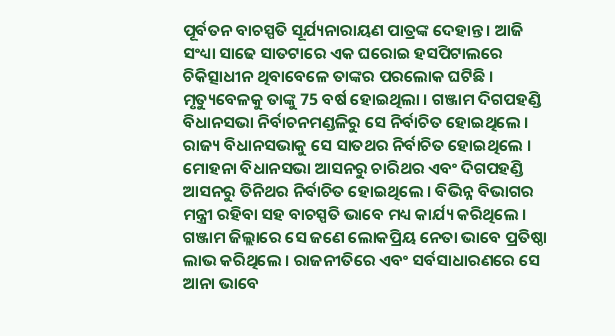ପୂର୍ବତନ ବାଚସ୍ପତି ସୂର୍ଯ୍ୟନାରାୟଣ ପାତ୍ରଙ୍କ ଦେହାନ୍ତ । ଆଜି ସଂଧ୍ୟା ସାଢେ ସାତଟାରେ ଏକ ଘରୋଇ ହସପିଟାଲରେ ଚିକିତ୍ସାଧୀନ ଥିବାବେଳେ ତାଙ୍କର ପରଲୋକ ଘଟିଛି । ମୃତ୍ୟୁବେଳକୁ ତାଙ୍କୁ 75 ବର୍ଷ ହୋଇଥିଲା । ଗଞ୍ଜାମ ଦିଗପହଣ୍ଡି ବିଧାନସଭା ନିର୍ବାଚନମଣ୍ଡଳିରୁ ସେ ନିର୍ବାଚିତ ହୋଇଥିଲେ । ରାଜ୍ୟ ବିଧାନସଭାକୁ ସେ ସାତଥର ନିର୍ବାଚିତ ହୋଇଥିଲେ । ମୋହନା ବିଧାନସଭା ଆସନରୁ ଚାରିଥର ଏବଂ ଦିଗପହଣ୍ଡି ଆସନରୁ ତିନିଥର ନିର୍ବାଚିତ ହୋଇଥିଲେ । ବିଭିନ୍ନ ବିଭାଗର ମନ୍ତ୍ରୀ ରହିବା ସହ ବାଚସ୍ପତି ଭାବେ ମଧ୍ୟ କାର୍ଯ୍ୟ କରିଥିଲେ । ଗଞ୍ଜାମ ଜିଲ୍ଲାରେ ସେ ଜଣେ ଲୋକପ୍ରିୟ ନେତା ଭାବେ ପ୍ରତିଷ୍ଠା ଲାଭ କରିଥିଲେ । ରାଜନୀତିରେ ଏବଂ ସର୍ବସାଧାରଣରେ ସେ ଆନା ଭାବେ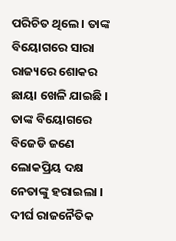ପରିଚିତ ଥିଲେ । ତାଙ୍କ ବିୟୋଗରେ ସାରା ରାଜ୍ୟରେ ଶୋକର ଛାୟା ଖେଳି ଯାଇଛି । ତାଙ୍କ ବିୟୋଗରେ ବିଜେଡି ଜଣେ ଲୋକପ୍ରିୟ ଦକ୍ଷ ନେତାଙ୍କୁ ହରାଇଲା ।
ଦୀର୍ଘ ରାଜନୈତିକ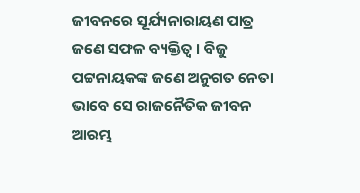ଜୀବନରେ ସୂର୍ଯ୍ୟନାରାୟଣ ପାତ୍ର ଜଣେ ସଫଳ ବ୍ୟକ୍ତିତ୍ବ । ବିଜୁ ପଟ୍ଟନାୟକଙ୍କ ଜଣେ ଅନୁଗତ ନେତା ଭାବେ ସେ ରାଜନୈତିକ ଜୀବନ ଆରମ୍ଭ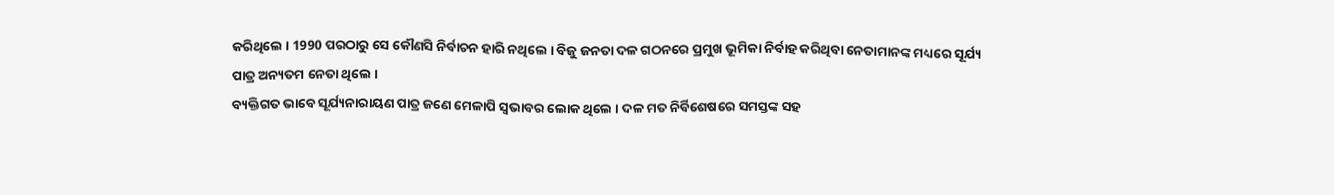କରିଥିଲେ । 1990 ପରଠାରୁ ସେ କୌଣସି ନିର୍ବାଚନ ହାରି ନଥିଲେ । ବିଜୁ ଜନତା ଦଳ ଗଠନରେ ପ୍ରମୁଖ ଭୂମିକା ନିର୍ବାହ କରିଥିବା ନେତାମାନଙ୍କ ମଧ୍ୟରେ ସୂର୍ଯ୍ୟ ପାତ୍ର ଅନ୍ୟତମ ନେତା ଥିଲେ ।
ବ୍ୟକ୍ତିଗତ ଭାବେ ସୂର୍ଯ୍ୟନାରାୟଣ ପାତ୍ର ଜଣେ ମେଳାପି ସ୍ବଭାବର ଲୋକ ଥିଲେ । ଦଳ ମତ ନିର୍ବିଶେଷରେ ସମସ୍ତଙ୍କ ସହ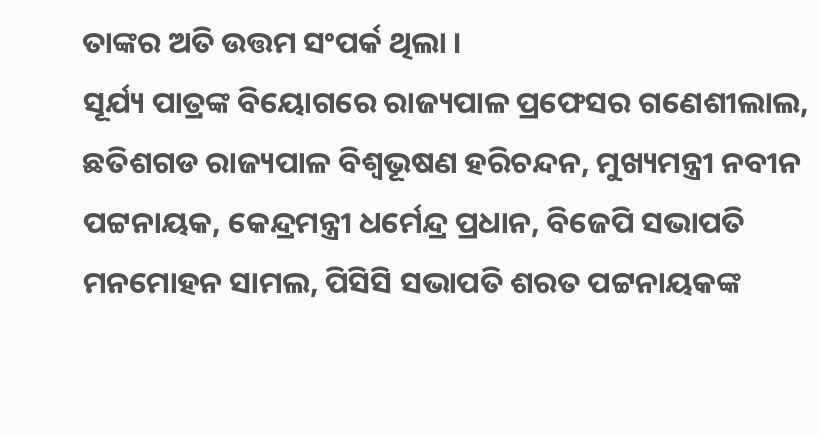ତାଙ୍କର ଅତି ଉତ୍ତମ ସଂପର୍କ ଥିଲା ।
ସୂର୍ଯ୍ୟ ପାତ୍ରଙ୍କ ବିୟୋଗରେ ରାଜ୍ୟପାଳ ପ୍ରଫେସର ଗଣେଶୀଲାଲ, ଛତିଶଗଡ ରାଜ୍ୟପାଳ ବିଶ୍ବଭୂଷଣ ହରିଚନ୍ଦନ, ମୁଖ୍ୟମନ୍ତ୍ରୀ ନବୀନ ପଟ୍ଟନାୟକ, କେନ୍ଦ୍ରମନ୍ତ୍ରୀ ଧର୍ମେନ୍ଦ୍ର ପ୍ରଧାନ, ବିଜେପି ସଭାପତି ମନମୋହନ ସାମଲ, ପିସିସି ସଭାପତି ଶରତ ପଟ୍ଟନାୟକଙ୍କ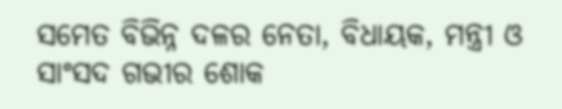ସମେତ ବିଭିନ୍ନ ଦଳର ନେତା, ବିଧାୟକ, ମନ୍ତ୍ରୀ ଓ ସାଂସଦ ଗଭୀର ଶୋକ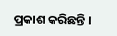ପ୍ରକାଶ କରିଛନ୍ତି ।